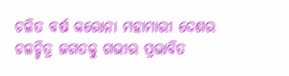ଚଳିତ ବର୍ଷ କରୋନା ମହାମାରୀ ଦେଶର ଚଳଚ୍ଚିତ୍ର ଜଗତକୁ ଗଭୀର ପ୍ରଭାବିତ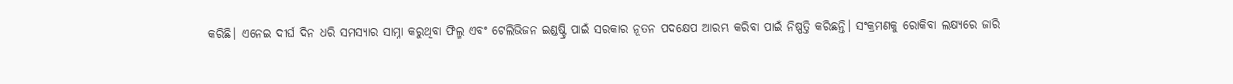କରିଛି। ଏନେଇ ଦୀର୍ଘ ଦିନ ଧରି ସମସ୍ଯାର ସାମ୍ନା କରୁଥିବା ଫିଲ୍ମ ଏବଂ ଟେଲିଭିଜନ ଇଣ୍ଡଷ୍ଟ୍ରି ପାଇଁ ସରକାର ନୂତନ ପଦକ୍ଷେପ ଆରମ୍ଭ କରିବା ପାଇଁ ନିଷ୍ପତ୍ତି କରିଛନ୍ତି। ସଂକ୍ରମଣକୁ ରୋକିବା ଲକ୍ଷ୍ୟରେ ଜାରି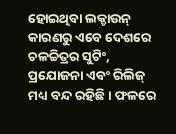ହୋଇଥିବା ଲକ୍ଡାଉନ୍ କାରଣରୁ ଏବେ ଦେଶରେ ଚଳଚ୍ଚିତ୍ରର ସୁଟିଂ, ପ୍ରଯୋଜନା ଏବଂ ରିଲିଜ୍ ମଧ୍ୟ ବନ୍ଦ ରହିଛି। ଫଳରେ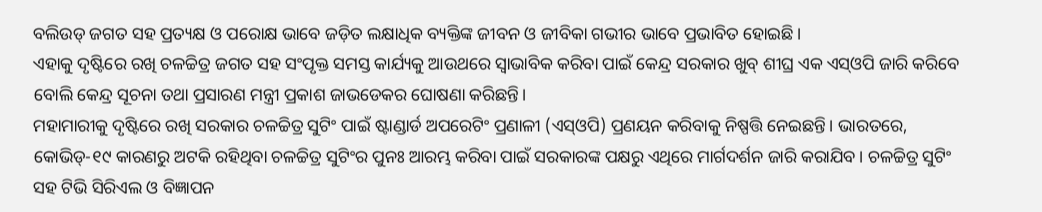ବଲିଉଡ୍ ଜଗତ ସହ ପ୍ରତ୍ୟକ୍ଷ ଓ ପରୋକ୍ଷ ଭାବେ ଜଡ଼ିତ ଲକ୍ଷାଧିକ ବ୍ୟକ୍ତିଙ୍କ ଜୀବନ ଓ ଜୀବିକା ଗଭୀର ଭାବେ ପ୍ରଭାବିତ ହୋଇଛି।
ଏହାକୁ ଦୃଷ୍ଟିରେ ରଖି ଚଳଚ୍ଚିତ୍ର ଜଗତ ସହ ସଂପୃକ୍ତ ସମସ୍ତ କାର୍ଯ୍ୟକୁ ଆଉଥରେ ସ୍ୱାଭାବିକ କରିବା ପାଇଁ କେନ୍ଦ୍ର ସରକାର ଖୁବ୍ ଶୀଘ୍ର ଏକ ଏସ୍ଓପି ଜାରି କରିବେ ବୋଲି କେନ୍ଦ୍ର ସୂଚନା ତଥା ପ୍ରସାରଣ ମନ୍ତ୍ରୀ ପ୍ରକାଶ ଜାଭଡେକର ଘୋଷଣା କରିଛନ୍ତି।
ମହାମାରୀକୁ ଦୃଷ୍ଟିରେ ରଖି ସରକାର ଚଳଚ୍ଚିତ୍ର ସୁଟିଂ ପାଇଁ ଷ୍ଟାଣ୍ଡାର୍ଡ ଅପରେଟିଂ ପ୍ରଣାଳୀ (ଏସ୍ଓପି) ପ୍ରଣୟନ କରିବାକୁ ନିଷ୍ପତ୍ତି ନେଇଛନ୍ତି। ଭାରତରେ, କୋଭିଡ୍-୧୯ କାରଣରୁ ଅଟକି ରହିଥିବା ଚଳଚ୍ଚିତ୍ର ସୁଟିଂର ପୁନଃ ଆରମ୍ଭ କରିବା ପାଇଁ ସରକାରଙ୍କ ପକ୍ଷରୁ ଏଥିରେ ମାର୍ଗଦର୍ଶନ ଜାରି କରାଯିବ। ଚଳଚ୍ଚିତ୍ର ସୁଟିଂ ସହ ଟିଭି ସିରିଏଲ ଓ ବିଜ୍ଞାପନ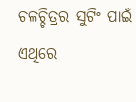ଚଳଚ୍ଚିତ୍ରର ସୁଟିଂ ପାଇଁ ଏଥିରେ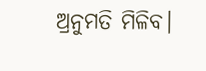ଅ୍ରନୁମତି ମିଳିବ।